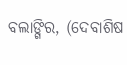ବଲାଙ୍ଗିର, (ଦେବାଶିଷ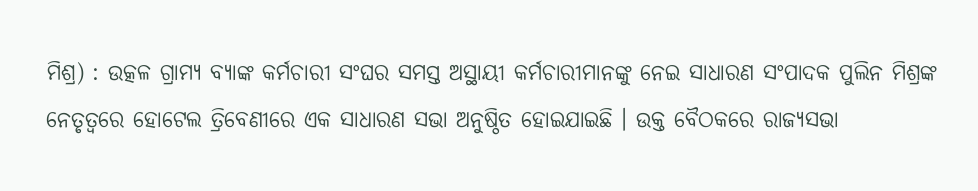ମିଶ୍ର) : ଉତ୍କଳ ଗ୍ରାମ୍ୟ ବ୍ୟାଙ୍କ କର୍ମଚାରୀ ସଂଘର ସମସ୍ତ ଅସ୍ଥାୟୀ କର୍ମଚାରୀମାନଙ୍କୁ ନେଇ ସାଧାରଣ ସଂପାଦକ ପୁଲିନ ମିଶ୍ରଙ୍କ ନେତୃତ୍ୱରେ ହୋଟେଲ ତ୍ରିବେଣୀରେ ଏକ ସାଧାରଣ ସଭା ଅନୁଷ୍ଠିତ ହୋଇଯାଇଛି । ଉକ୍ତ ବୈଠକରେ ରାଜ୍ୟସଭା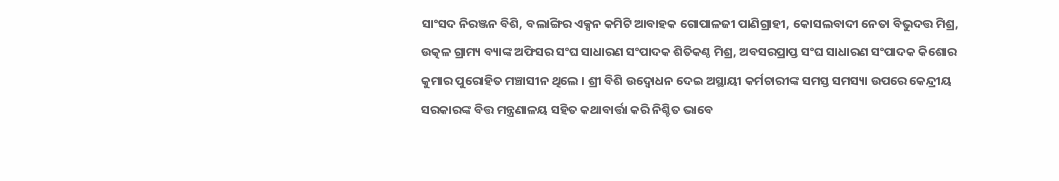ସାଂସଦ ନିରଞ୍ଜନ ବିଶି, ବଲାଙ୍ଗିର ଏକ୍ସନ କମିଟି ଆବାହକ ଗୋପାଳଜୀ ପାଣିଗ୍ରାହୀ, କୋସଲବାଦୀ ନେତା ବିଭୁଦତ୍ତ ମିଶ୍ର, ଉତ୍କଳ ଗ୍ରାମ୍ୟ ବ୍ୟାଙ୍କ ଅଫିସର ସଂଘ ସାଧାରଣ ସଂପାଦକ ଶିତିକଣ୍ଠ ମିଶ୍ର, ଅବସରପ୍ରାପ୍ତ ସଂଘ ସାଧାରଣ ସଂପାଦକ କିଶୋର କୁମାର ପୁରୋହିତ ମଞ୍ଚାସୀନ ଥିଲେ । ଶ୍ରୀ ବିଶି ଉଦ୍ବୋଧନ ଦେଇ ଅସ୍ଥାୟୀ କର୍ମଚାରୀଙ୍କ ସମସ୍ତ ସମସ୍ୟା ଉପରେ କେନ୍ଦ୍ରୀୟ ସରକାରଙ୍କ ବିତ୍ତ ମନ୍ତ୍ରଣାଳୟ ସହିତ କଥାବାର୍ତ୍ତା କରି ନିଶ୍ଚିତ ଭାବେ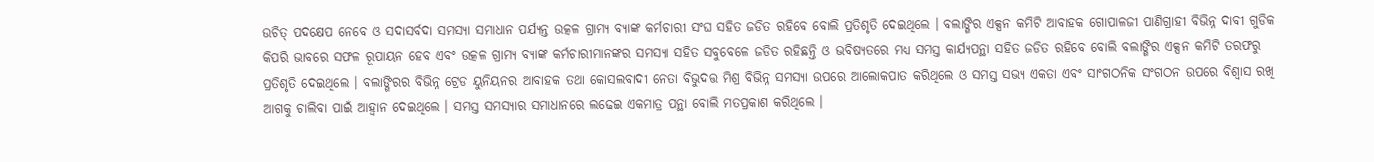ଉଚିତ୍ ପଦକ୍ଷେପ ନେବେ ଓ ସଦାସର୍ବଦା ସମସ୍ୟା ସମାଧାନ ପର୍ଯ୍ୟନ୍ତ ଉତ୍କଳ ଗ୍ରାମ୍ୟ ବ୍ୟାଙ୍କ କର୍ମଚାରୀ ସଂଘ ସହିତ ଜଡିତ ରହିବେ ବୋଲି ପ୍ରତିଶୃତି ଦେଇଥିଲେ । ବଲାଙ୍ଗିର ଏକ୍ସନ କମିଟି ଆବାହକ ଗୋପାଳଜୀ ପାଣିଗ୍ରାହୀ ବିଭିନ୍ନ ଦାବୀ ଗୁଡିକ କିପରି ଭାବରେ ସଫଳ ରୂପାୟନ ହେବ ଏବଂ ଉତ୍କଳ ଗ୍ରାମ୍ୟ ବ୍ୟାଙ୍କ କର୍ମଚାରୀମାନଙ୍କର ସମସ୍ୟା ସହିତ ସବୁବେଳେ ଜଡିତ ରହିଛନ୍ତି ଓ ଭବିଷ୍ୟତରେ ମଧ୍ୟ ସମସ୍ତ କାର୍ଯ୍ୟପନ୍ଥା ସହିତ ଜଡିତ ରହିବେ ବୋଲି ବଲାଙ୍ଗିର ଏକ୍ସନ କମିଟି ତରଫରୁ ପ୍ରତିଶୃତି ଦେଇଥିଲେ । ବଲାଙ୍ଗିରର ବିଭିନ୍ନ ଟ୍ରେଡ ୟୁନିୟନର ଆବାହକ ତଥା କୋସଲବାଦୀ ନେତା ବିଭୁଦତ୍ତ ମିଶ୍ର ବିଭିନ୍ନ ସମସ୍ୟା ଉପରେ ଆଲୋକପାତ କରିଥିଲେ ଓ ସମସ୍ତ ସଭ୍ୟ ଏକତା ଏବଂ ସାଂଗଠନିକ ସଂଗଠନ ଉପରେ ବିଶ୍ୱାସ ରଖି ଆଗକୁ ଚାଲିବା ପାଇଁ ଆହ୍ୱାନ ଦେଇଥିଲେ । ସମସ୍ତ ସମସ୍ୟାର ସମାଧାନରେ ଲଢେଇ ଏକମାତ୍ର ପନ୍ଥା ବୋଲି ମତପ୍ରକାଶ କରିଥିଲେ ।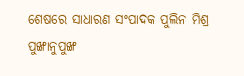ଶେଷରେ ସାଧାରଣ ସଂପାଦକ ପୁଲିନ ମିଶ୍ର ପୁଙ୍ଖାନୁପୁଙ୍ଖ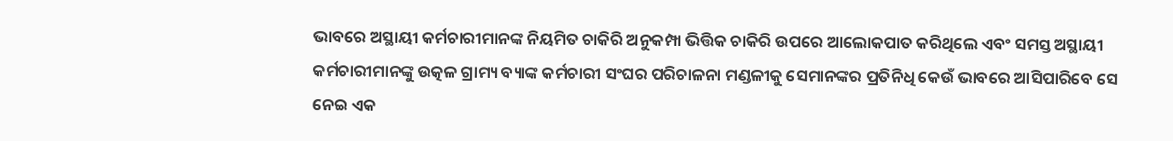ଭାବରେ ଅସ୍ଥାୟୀ କର୍ମଚାରୀମାନଙ୍କ ନିୟମିତ ଚାକିରି ଅନୁକମ୍ପା ଭିତ୍ତିକ ଚାକିରି ଉପରେ ଆଲୋକପାତ କରିଥିଲେ ଏବଂ ସମସ୍ତ ଅସ୍ଥାୟୀ କର୍ମଚାରୀମାନଙ୍କୁ ଉତ୍କଳ ଗ୍ରାମ୍ୟ ବ୍ୟାଙ୍କ କର୍ମଚାରୀ ସଂଘର ପରିଚାଳନା ମଣ୍ଡଳୀକୁ ସେମାନଙ୍କର ପ୍ରତିନିଧି କେଉଁ ଭାବରେ ଆସିପାରିବେ ସେ ନେଇ ଏକ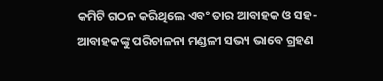କମିଟି ଗଠନ କରିଥିଲେ ଏବଂ ତାର ଆବାହକ ଓ ସହ-ଆବାହକଙ୍କୁ ପରିଚାଳନା ମଣ୍ଡଳୀ ସଭ୍ୟ ଭାବେ ଗ୍ରହଣ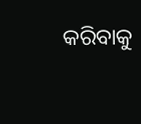କରିବାକୁ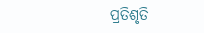ପ୍ରତିଶୃତି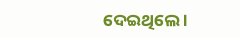ଦେଇଥିଲେ ।